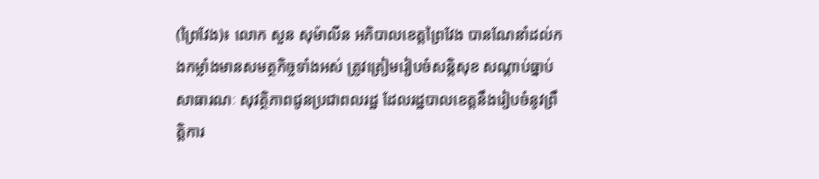(ព្រៃវែង)៖ លោក សួន សុម៉ាលីន អភិបាលខេត្តព្រៃវែង បានណែនាំដល់កងកម្លាំងមានសមត្ថកិច្ចទាំងអស់ ត្រូវត្រៀមរៀបចំសន្តិសុខ សណ្តាប់ធ្នាប់សាធារណៈ សុវត្ថិភាពជូនប្រជាពលរដ្ឋ ដែលរដ្ឋបាលខេត្តនឹងរៀបចំនូវព្រឹត្តិការ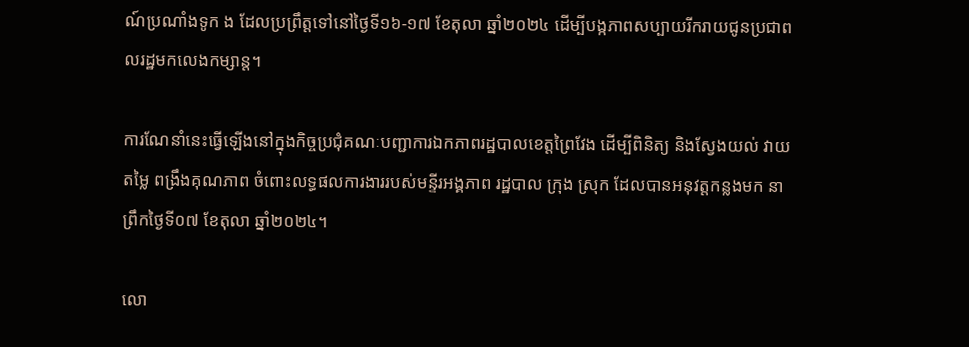ណ៍ប្រណាំងទូក ង ដែលប្រព្រឹត្តទៅនៅថ្ងៃទី១៦-១៧ ខែតុលា ឆ្នាំ២០២៤ ដើម្បីបង្កភាពសប្បាយរីករាយជូនប្រជាពលរដ្ឋមកលេងកម្សាន្ត។

ការណែនាំនេះធ្វើឡើងនៅក្នុងកិច្ចប្រជុំគណៈបញ្ជាការឯកភាពរដ្ឋបាលខេត្តព្រៃវែង ដើម្បីពិនិត្យ និងស្វែងយល់ វាយតម្លៃ ពង្រឹងគុណភាព ចំពោះលទ្ធផលការងាររបស់មន្ទីរអង្គភាព រដ្ឋបាល ក្រុង ស្រុក ដែលបានអនុវត្តកន្លងមក នាព្រឹកថ្ងៃទី០៧ ខែតុលា ឆ្នាំ២០២៤។

លោ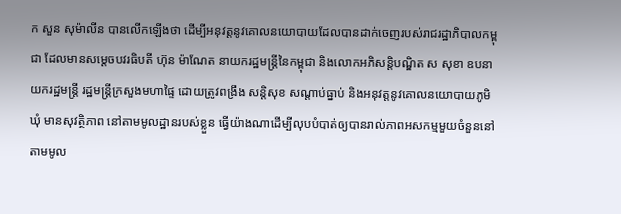ក សួន សុម៉ាលីន បានលើកឡើងថា ដើម្បីអនុវត្តនូវគោលនយោបាយដែលបានដាក់ចេញរបស់រាជរដ្ឋាភិបាលកម្ពុជា ដែលមានសម្ដេចបវរធិបតី ហ៊ុន ម៉ាណែត នាយករដ្ឋមន្ត្រីនៃកម្ពុជា និងលោកអភិសន្តិបណ្ឌិត ស សុខា ឧបនាយករដ្ឋមន្ដ្រី រដ្ឋមន្ដ្រីក្រសួងមហាផ្ទៃ ដោយត្រូវពង្រឹង សន្តិសុខ សណ្ដាប់ធ្នាប់ និងអនុវត្តនូវគោលនយោបាយភូមិ ឃុំ មានសុវត្ថិភាព នៅតាមមូលដ្ឋានរបស់ខ្លួន ធ្វើយ៉ាងណាដើម្បីលុបបំបាត់ឲ្យបានរាល់ភាពអសកម្មមួយចំនួននៅតាមមូល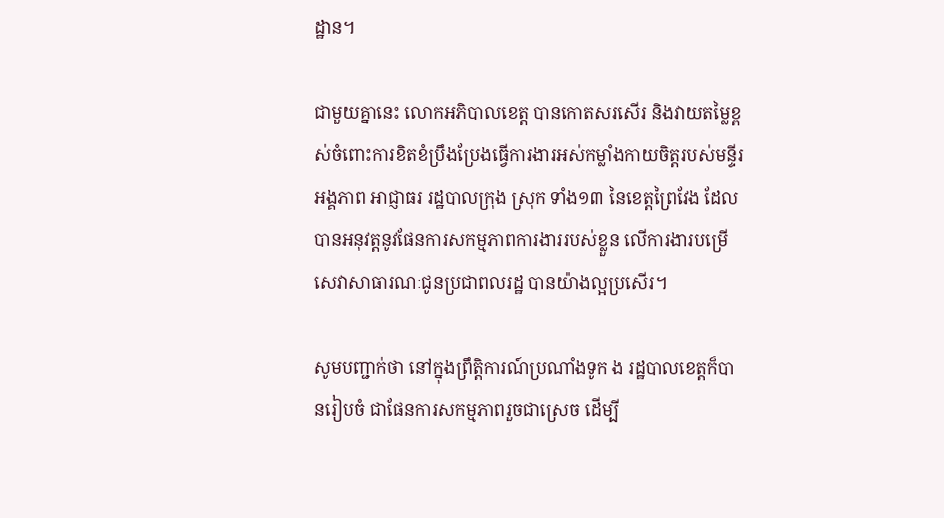ដ្ឋាន។

ជាមួយគ្នានេះ លោកអភិបាលខេត្ត បានកោតសរសើរ និងវាយតម្លៃខ្ពស់ចំពោះការខិតខំប្រឹងប្រែងធ្វើការងារអស់កម្លាំងកាយចិត្តរបស់មន្ទីរអង្គភាព អាជ្ញាធរ រដ្ឋបាលក្រុង ស្រុក ទាំង១៣ នៃខេត្តព្រៃវែង ដែលបានអនុវត្តនូវផែនការសកម្មភាពការងាររបស់ខ្លួន លើការងារបម្រើសេវាសាធារណៈជូនប្រជាពលរដ្ឋ បានយ៉ាងល្អប្រសើរ។

សូមបញ្ជាក់ថា នៅក្នុងព្រឹត្តិការណ៍ប្រណាំងទូក ង រដ្ឋបាលខេត្តក៏បានរៀបចំ ជាផែនការសកម្មភាពរួចជាស្រេច ដើម្បី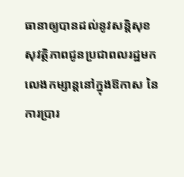ធានាឲ្យបានដល់នូវសន្តិសុខ សុវត្ថិភាពជូនប្រជាពលរដ្ឋមកលេងកម្សាន្តនៅក្នុងឱកាស នៃការប្រារ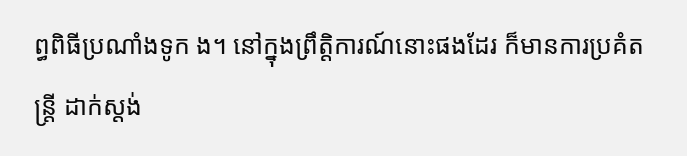ព្ធពិធីប្រណាំងទូក ង។ នៅក្នុងព្រឹត្តិការណ៍នោះផងដែរ ក៏មានការប្រគំតន្ត្រី ដាក់ស្តង់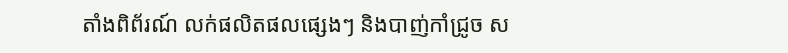តាំងពិព័រណ៍ លក់ផលិតផលផ្សេងៗ និងបាញ់កាំជ្រូច ស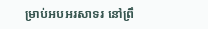ម្រាប់អបអរសាទរ នៅព្រឹ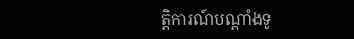ត្តិការណ៍បណ្ដាំងទូ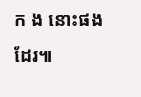ក ង នោះផងដែរ៕